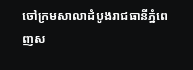ចៅក្រមសាលាដំបូងរាជធានីភ្នំពេញស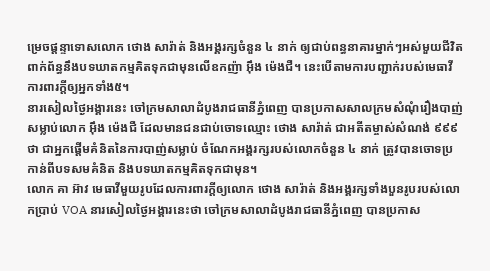ម្រេចផ្ដន្ទាទោសលោក ថោង សារ៉ាត់ និងអង្គរក្សចំនួន ៤ នាក់ ឲ្យជាប់ពន្ធនាគារម្នាក់ៗអស់មួយជីវិត ពាក់ព័ន្ធនឹងបទឃាតកម្មគិតទុកជាមុនលើឧកញ៉ា អ៊ឹង ម៉េងជឺ។ នេះបើតាមការបញ្ជាក់របស់មេធាវីការពារក្ដីឲ្យអ្នកទាំង៥។
នារសៀលថ្ងៃអង្គារនេះ ចៅក្រមសាលាដំបូងរាជធានីភ្នំពេញ បានប្រកាសសាលក្រមសំណុំរឿងបាញ់សម្លាប់លោក អ៊ឹង ម៉េងជឺ ដែលមានជនជាប់ចោទឈ្មោះ ថោង សារ៉ាត់ ជាអតីតម្ចាស់សំណង់ ៩៩៩ ថា ជាអ្នកផ្ដើមគំនិតនៃការបាញ់សម្លាប់ ចំណែកអង្គរក្សរបស់លោកចំនួន ៤ នាក់ ត្រូវបានចោទប្រកាន់ពីបទសមគំនិត និងបទឃាតកម្មគិតទុកជាមុន។
លោក គា អ៊ាវ មេធាវីមួយរូបដែលការពារក្ដីឲ្យលោក ថោង សារ៉ាត់ និងអង្គរក្សទាំងបួនរូបរបស់លោកប្រាប់ VOA នារសៀលថ្ងៃអង្គារនេះថា ចៅក្រមសាលាដំបូងរាជធានីភ្នំពេញ បានប្រកាស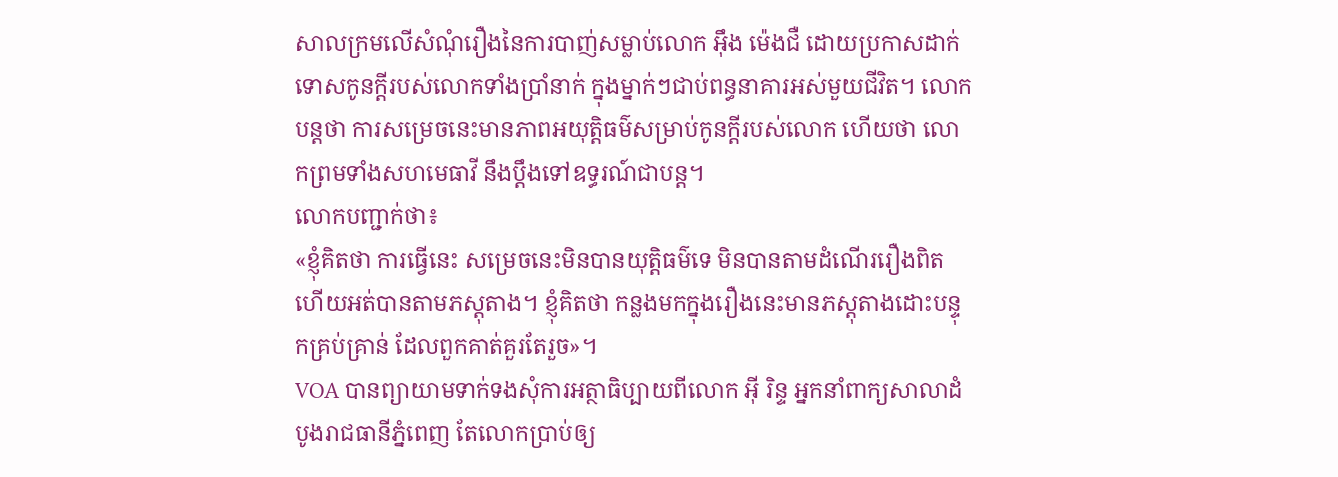សាលក្រមលើសំណុំរឿងនៃការបាញ់សម្លាប់លោក អ៊ឹង ម៉េងជឺ ដោយប្រកាសដាក់ទោសកូនក្ដីរបស់លោកទាំងប្រាំនាក់ ក្នុងម្នាក់ៗជាប់ពន្ធនាគារអស់មួយជីវិត។ លោកបន្តថា ការសម្រេចនេះមានភាពអយុត្តិធម៌សម្រាប់កូនក្ដីរបស់លោក ហើយថា លោកព្រមទាំងសហមេធាវី នឹងប្ដឹងទៅឧទ្ធរណ៍ជាបន្ត។
លោកបញ្ជាក់ថា៖
«ខ្ញុំគិតថា ការធ្វើនេះ សម្រេចនេះមិនបានយុត្តិធម៌ទេ មិនបានតាមដំណើររឿងពិត ហើយអត់បានតាមភស្តុតាង។ ខ្ញុំគិតថា កន្លងមកក្នុងរឿងនេះមានភស្តុតាងដោះបន្ទុកគ្រប់គ្រាន់ ដែលពួកគាត់គួរតែរួច»។
VOA បានព្យាយាមទាក់ទងសុំការអត្ថាធិប្បាយពីលោក អ៊ី រិន្ទ អ្នកនាំពាក្យសាលាដំបូងរាជធានីភ្នំពេញ តែលោកប្រាប់ឲ្យ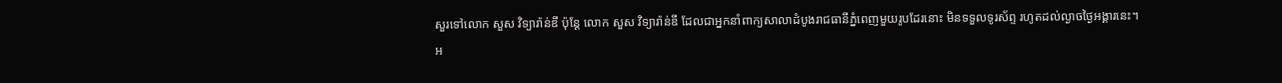សួរទៅលោក សួស វិទ្យារ៉ាន់ឌី ប៉ុន្តែ លោក សួស វិទ្យារ៉ាន់ឌី ដែលជាអ្នកនាំពាក្យសាលាដំបូងរាជធានីភ្នំពេញមួយរូបដែរនោះ មិនទទួលទូរស័ព្ទ រហូតដល់ល្ងាចថ្ងៃអង្គារនេះ។
អ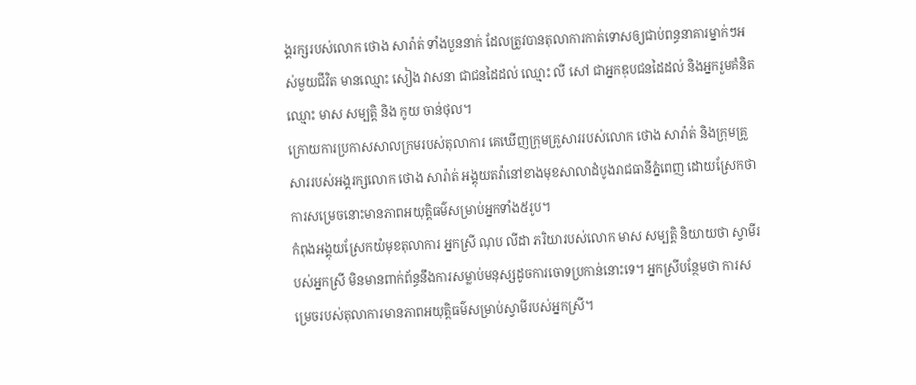ង្គរក្សរបស់លោក ថោង សារ៉ាត់ ទាំងបួននាក់ ដែលត្រូវបានតុលាការកាត់ទោសឲ្យជាប់ពន្ធនាគារម្នាក់ៗអស់មួយជីវិត មានឈ្មោះ សៀង វាសនា ជាជនដៃដល់ ឈ្មោះ លី សៅ ជាអ្នកឌុបជនដៃដល់ និងអ្នករួមគំនិតឈ្មោះ មាស សម្បត្តិ និង កូយ ចាន់ថុល។
ក្រោយការប្រកាសសាលក្រមរបស់តុលាការ គេឃើញក្រុមគ្រួសាររបស់លោក ថោង សារ៉ាត់ និងក្រុមគ្រួសាររបស់អង្គរក្សលោក ថោង សារ៉ាត់ អង្គុយតវ៉ានៅខាងមុខសាលាដំបូងរាជធានីភ្នំពេញ ដោយស្រែកថា ការសម្រេចនោះមានភាពអយុត្តិធម៌សម្រាប់អ្នកទាំង៥រូប។
កំពុងអង្គុយស្រែកយំមុខតុលាការ អ្នកស្រី ណុប លីដា ភរិយារបស់លោក មាស សម្បត្តិ និយាយថា ស្វាមីរបស់អ្នកស្រី មិនមានពាក់ព័ន្ធនឹងការសម្លាប់មនុស្សដូចការចោទប្រកាន់នោះទេ។ អ្នកស្រីបន្ថែមថា ការសម្រេចរបស់តុលាការមានភាពអយុត្តិធម៌សម្រាប់ស្វាមីរបស់អ្នកស្រី។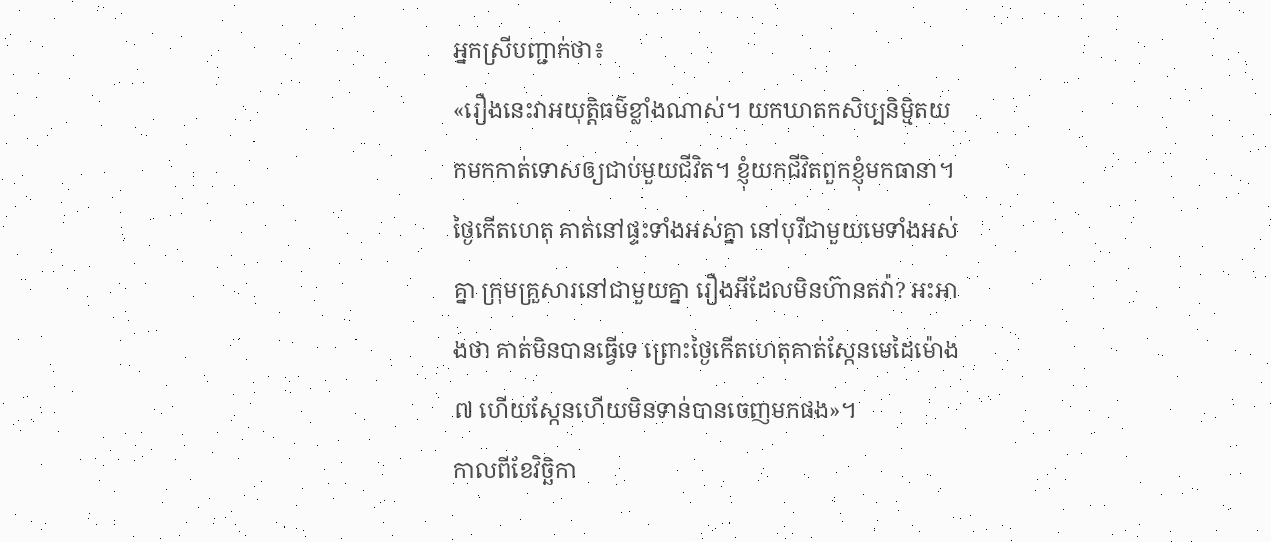អ្នកស្រីបញ្ជាក់ថា៖
«រឿងនេះវាអយុត្តិធម៌ខ្លាំងណាស់។ យកឃាតកសិប្បនិម្មិតយកមកកាត់ទោសឲ្យជាប់មួយជីវិត។ ខ្ញុំយកជីវិតពួកខ្ញុំមកធានា។ ថ្ងៃកើតហេតុ គាត់នៅផ្ទះទាំងអស់គ្នា នៅបុរីជាមួយមេទាំងអស់គ្នា ក្រុមគ្រួសារនៅជាមួយគ្នា រឿងអីដែលមិនហ៊ានតវ៉ា? អះអាងថា គាត់មិនបានធ្វើទេ ព្រោះថ្ងៃកើតហេតុគាត់ស្កែនមេដៃម៉ោង ៧ ហើយស្កែនហើយមិនទាន់បានចេញមកផង»។
កាលពីខែវិច្ឆិកា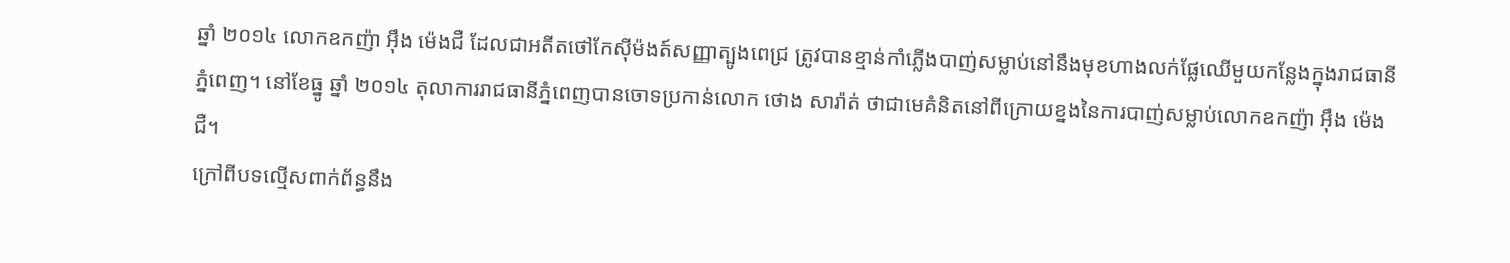ឆ្នាំ ២០១៤ លោកឧកញ៉ា អ៊ឹង ម៉េងជឺ ដែលជាអតីតថៅកែស៊ីម៉ងត៍សញ្ញាត្បូងពេជ្រ ត្រូវបានខ្មាន់កាំភ្លើងបាញ់សម្លាប់នៅនឹងមុខហាងលក់ផ្លែឈើមួយកន្លែងក្នុងរាជធានីភ្នំពេញ។ នៅខែធ្នូ ឆ្នាំ ២០១៤ តុលាការរាជធានីភ្នំពេញបានចោទប្រកាន់លោក ថោង សារ៉ាត់ ថាជាមេគំនិតនៅពីក្រោយខ្នងនៃការបាញ់សម្លាប់លោកឧកញ៉ា អ៊ឹង ម៉េងជឺ។
ក្រៅពីបទល្មើសពាក់ព័ន្ធនឹង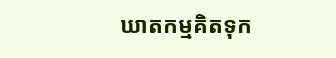ឃាតកម្មគិតទុក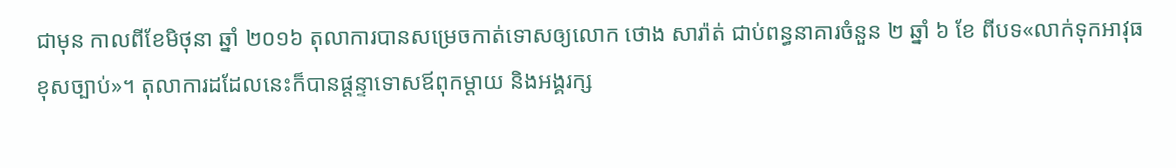ជាមុន កាលពីខែមិថុនា ឆ្នាំ ២០១៦ តុលាការបានសម្រេចកាត់ទោសឲ្យលោក ថោង សារ៉ាត់ ជាប់ពន្ធនាគារចំនួន ២ ឆ្នាំ ៦ ខែ ពីបទ«លាក់ទុកអាវុធខុសច្បាប់»។ តុលាការដដែលនេះក៏បានផ្ដន្ទាទោសឪពុកម្ដាយ និងអង្គរក្ស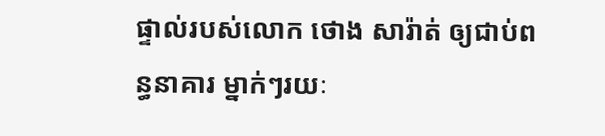ផ្ទាល់របស់លោក ថោង សារ៉ាត់ ឲ្យជាប់ពន្ធនាគារ ម្នាក់ៗរយៈ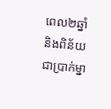ពេល២ឆ្នាំ និងពិន័យជាប្រាក់ម្នា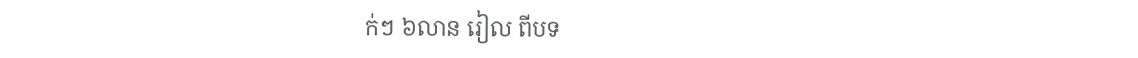ក់ៗ ៦លាន រៀល ពីបទ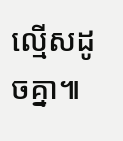ល្មើសដូចគ្នា៕